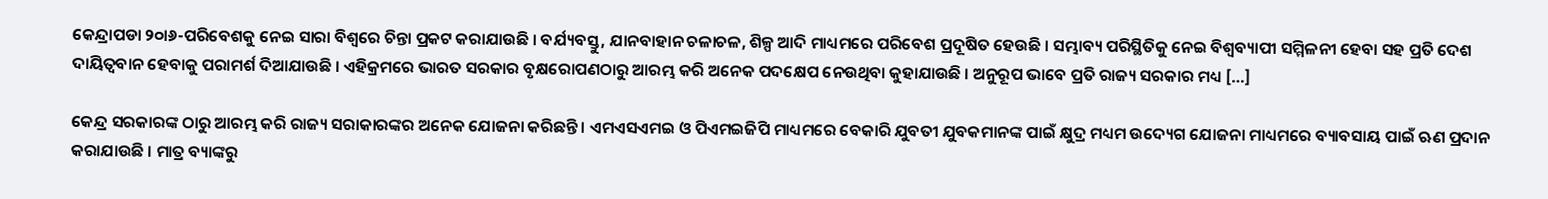କେନ୍ଦ୍ରାପଡା ୨୦ା୬-ପରିବେଶକୁ ନେଇ ସାରା ବିଶ୍ୱରେ ଚିନ୍ତା ପ୍ରକଟ କରାଯାଉଛି । ବର୍ଯ୍ୟବସ୍ତୁ, ଯାନବାହାନ ଚଳାଚଳ, ଶିଳ୍ପ ଆଦି ମାଧ୍ୟମରେ ପରିବେଶ ପ୍ରଦୂଷିତ ହେଉଛି । ସମ୍ଭାବ୍ୟ ପରିସ୍ଥିତିକୁ ନେଇ ବିଶ୍ୱବ୍ୟାପୀ ସମ୍ମିଳନୀ ହେବା ସହ ପ୍ରତି ଦେଶ ଦାୟିତ୍ୱବାନ ହେବାକୁ ପରାମର୍ଶ ଦିଆଯାଉଛି । ଏହିକ୍ରମରେ ଭାରତ ସରକାର ବୃକ୍ଷରୋପଣଠାରୁ ଆରମ୍ଭ କରି ଅନେକ ପଦକ୍ଷେପ ନେଉଥିବା କୁହାଯାଉଛି । ଅନୁରୂପ ଭାବେ ପ୍ରତି ରାଜ୍ୟ ସରକାର ମଧ୍ୟ […]

କେନ୍ଦ୍ର ସରକାରଙ୍କ ଠାରୁ ଆରମ୍ଭ କରି ରାଜ୍ୟ ସରାକାରଙ୍କର ଅନେକ ଯୋଜନା କରିଛନ୍ତି । ଏମଏସଏମଇ ଓ ପିଏମଇଜିପି ମାଧ୍ୟମରେ ବେକାରି ଯୁବତୀ ଯୁବକମାନଙ୍କ ପାଇଁ କ୍ଷୁଦ୍ର ମଧ୍ୟମ ଉଦ୍ୟେଗ ଯୋଜନା ମାଧ୍ୟମରେ ବ୍ୟାବସାୟ ପାଇଁ ଋଣ ପ୍ରଦାନ କରାଯାଉଛି । ମାତ୍ର ବ୍ୟାଙ୍କରୁ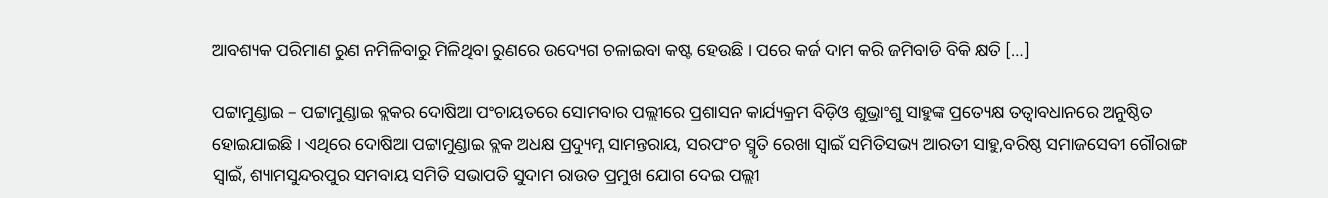ଆବଶ୍ୟକ ପରିମାଣ ରୁଣ ନମିଳିବାରୁ ମିଳିଥିବା ରୁଣରେ ଉଦ୍ୟେଗ ଚଳାଇବା କଷ୍ଟ ହେଉଛି । ପରେ କର୍ଜ ଦାମ କରି ଜମିବାଡି ବିକି କ୍ଷତି […]

ପଟ୍ଟାମୁଣ୍ଡାଇ – ପଟ୍ଟାମୁଣ୍ଡାଇ ବ୍ଲକର ଦୋଷିଆ ପଂଚାୟତରେ ସୋମବାର ପଲ୍ଲୀରେ ପ୍ରଶାସନ କାର୍ଯ୍ୟକ୍ରମ ବିଡ଼ିଓ ଶୁଭ୍ରାଂଶୁ ସାହୁଙ୍କ ପ୍ରତ୍ୟେକ୍ଷ ତତ୍ୱାବଧାନରେ ଅନୁଷ୍ଠିତ ହୋଇଯାଇଛି । ଏଥିରେ ଦୋଷିଆ ପଟ୍ଟାମୁଣ୍ଡାଇ ବ୍ଲକ ଅଧକ୍ଷ ପ୍ରଦ୍ୟୁମ୍ନ ସାମନ୍ତରାୟ, ସରପଂଚ ସ୍ମୃତି ରେଖା ସ୍ୱାଇଁ ସମିତିସଭ୍ୟ ଆରତୀ ସାହୁ,ବରିଷ୍ଠ ସମାଜସେବୀ ଗୌରାଙ୍ଗ ସ୍ୱାଇଁ, ଶ୍ୟାମସୁନ୍ଦରପୁର ସମବାୟ ସମିତି ସଭାପତି ସୁଦାମ ରାଉତ ପ୍ରମୁଖ ଯୋଗ ଦେଇ ପଲ୍ଲୀ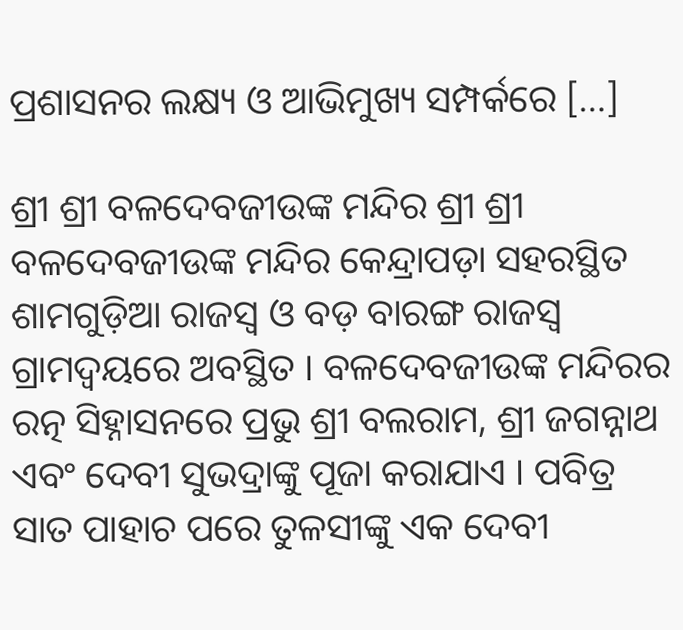ପ୍ରଶାସନର ଲକ୍ଷ୍ୟ ଓ ଆଭିମୁଖ୍ୟ ସମ୍ପର୍କରେ […]

ଶ୍ରୀ ଶ୍ରୀ ବଳଦେବଜୀଉଙ୍କ ମନ୍ଦିର ଶ୍ରୀ ଶ୍ରୀ ବଳଦେବଜୀଉଙ୍କ ମନ୍ଦିର କେନ୍ଦ୍ରାପଡ଼ା ସହରସ୍ଥିତ ଶାମଗୁଡ଼ିଆ ରାଜସ୍ୱ ଓ ବଡ଼ ବାରଙ୍ଗ ରାଜସ୍ୱ ଗ୍ରାମଦ୍ୱୟରେ ଅବସ୍ଥିତ । ବଳଦେବଜୀଉଙ୍କ ମନ୍ଦିରର ରତ୍ନ ସିହ୍ନାସନରେ ପ୍ରଭୁ ଶ୍ରୀ ବଲରାମ, ଶ୍ରୀ ଜଗନ୍ନାଥ ଏବଂ ଦେବୀ ସୁଭଦ୍ରାଙ୍କୁ ପୂଜା କରାଯାଏ । ପବିତ୍ର ସାତ ପାହାଚ ପରେ ତୁଳସୀଙ୍କୁ ଏକ ଦେବୀ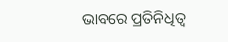ଭାବରେ ପ୍ରତିନିଧିତ୍ୱ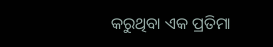କରୁଥିବା ଏକ ପ୍ରତିମା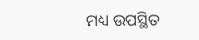ମଧ୍ୟ ଉପସ୍ଥିତ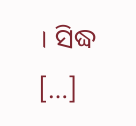। ସିଦ୍ଧ […]